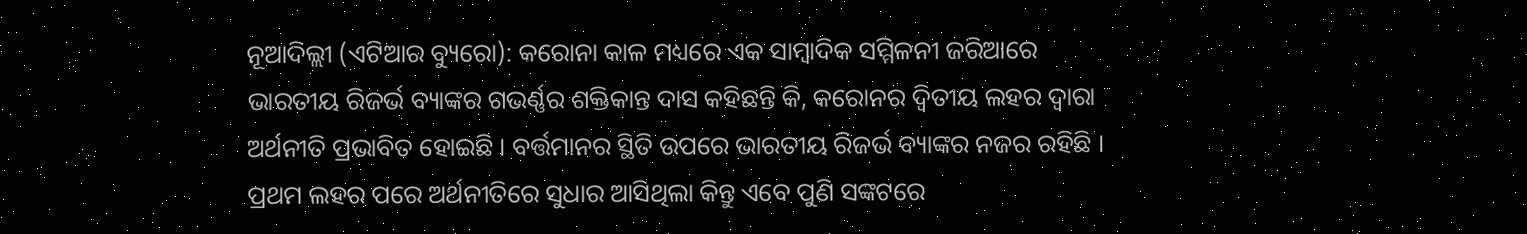ନୂଆଦିଲ୍ଲୀ (ଏଟିଆର ବ୍ୟୁରୋ): କରୋନା କାଳ ମଧ୍ୟରେ ଏକ ସାମ୍ବାଦିକ ସମ୍ମିଳନୀ ଜରିଆରେ ଭାରତୀୟ ରିଜର୍ଭ ବ୍ୟାଙ୍କର ଗଭର୍ଣ୍ଣର ଶକ୍ତିକାନ୍ତ ଦାସ କହିଛନ୍ତି କି, କରୋନର ଦ୍ୱିତୀୟ ଲହର ଦ୍ୱାରା ଅର୍ଥନୀତି ପ୍ରଭାବିତ ହୋଇଛି । ବର୍ତ୍ତମାନର ସ୍ଥିତି ଉପରେ ଭାରତୀୟ ରିଜର୍ଭ ବ୍ୟାଙ୍କର ନଜର ରହିଛି । ପ୍ରଥମ ଲହର ପରେ ଅର୍ଥନୀତିରେ ସୁଧାର ଆସିଥିଲା କିନ୍ତୁ ଏବେ ପୁଣି ସଙ୍କଟରେ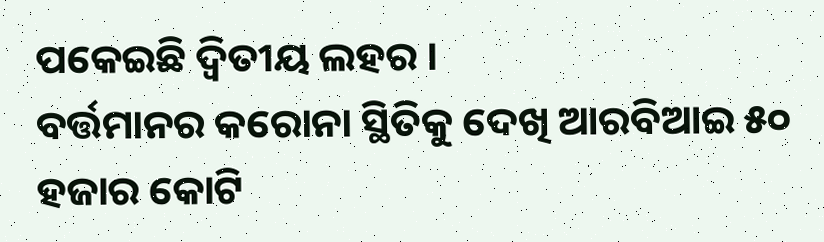ପକେଇଛି ଦ୍ୱିତୀୟ ଲହର ।
ବର୍ତ୍ତମାନର କରୋନା ସ୍ଥିତିକୁ ଦେଖି ଆରବିଆଇ ୫୦ ହଜାର କୋଟି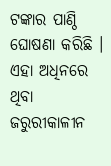ଟଙ୍କାର ପାଣ୍ଠି ଘୋଷଣା କରିଛି । ଏହା ଅଧିନରେ ଥିବା ଜରୁରୀକାଳୀନ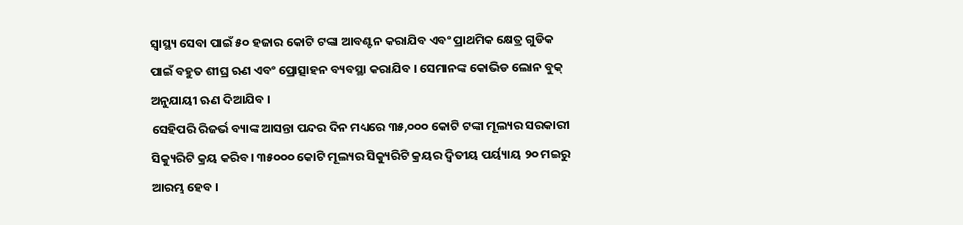ସ୍ୱାସ୍ଥ୍ୟ ସେବା ପାଇଁ ୫୦ ହଜାର କୋଟି ଟଙ୍କା ଆବଣ୍ଟନ କରାଯିବ ଏବଂ ପ୍ରାଥମିକ କ୍ଷେତ୍ର ଗୁଡିକ ପାଇଁ ବହୁତ ଶୀଘ୍ର ଋଣ ଏବଂ ପ୍ରୋତ୍ସାହନ ବ୍ୟବସ୍ଥା କରାଯିବ । ସେମାନଙ୍କ କୋଭିଡ ଲୋନ ବୁକ୍ ଅନୁଯାୟୀ ଋଣ ଦିଆଯିବ ।
ସେହିପରି ରିଜର୍ଭ ବ୍ୟାଙ୍କ ଆସନ୍ତା ପନ୍ଦର ଦିନ ମଧ୍ୟରେ ୩୫,୦୦୦ କୋଟି ଟଙ୍କା ମୂଲ୍ୟର ସରକାରୀ ସିକ୍ୟୁରିଟି କ୍ରୟ କରିବ। ୩୫୦୦୦ କୋଟି ମୂଲ୍ୟର ସିକ୍ୟୁରିଟି କ୍ରୟର ଦ୍ୱିତୀୟ ପର୍ୟ୍ୟାୟ ୨୦ ମଇରୁ ଆରମ୍ଭ ହେବ ।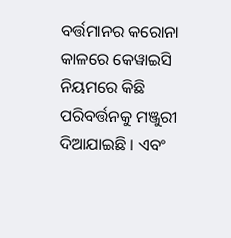ବର୍ତ୍ତମାନର କରୋନା କାଳରେ କେୱାଇସି ନିୟମରେ କିଛି ପରିବର୍ତ୍ତନକୁ ମଞ୍ଜୁରୀ ଦିଆଯାଇଛି । ଏବଂ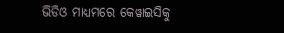ଭିଡିଓ ମାଧ୍ୟମରେ କେୱାଇସିକୁ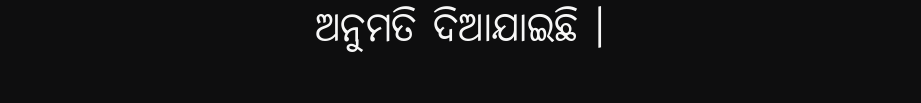ଅନୁମତି ଦିଆଯାଇଛି ।